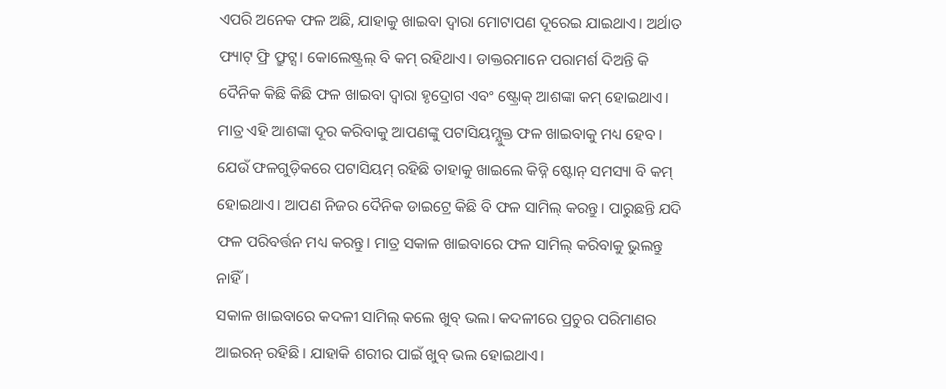ଏପରି ଅନେକ ଫଳ ଅଛି, ଯାହାକୁ ଖାଇବା ଦ୍ୱାରା ମୋଟାପଣ ଦୂରେଇ ଯାଇଥାଏ। ଅର୍ଥାତ ଫ୍ୟାଟ୍ ଫ୍ରି ଫ୍ରୁଟ୍ସ। କୋଲେଷ୍ଟ୍ରଲ୍ ବି କମ୍ ରହିଥାଏ। ଡାକ୍ତରମାନେ ପରାମର୍ଶ ଦିଅନ୍ତି କି ଦୈନିକ କିଛି କିଛି ଫଳ ଖାଇବା ଦ୍ୱାରା ହୃଦ୍ରୋଗ ଏବଂ ଷ୍ଟ୍ରୋକ୍ ଆଶଙ୍କା କମ୍ ହୋଇଥାଏ। ମାତ୍ର ଏହି ଆଶଙ୍କା ଦୂର କରିବାକୁ ଆପଣଙ୍କୁ ପଟାସିୟମ୍ଯୁକ୍ତ ଫଳ ଖାଇବାକୁ ମଧ୍ୟ ହେବ। ଯେଉଁ ଫଳଗୁଡ଼ିକରେ ପଟାସିୟମ୍ ରହିଛି ତାହାକୁ ଖାଇଲେ କିଡ୍ନି ଷ୍ଟୋନ୍ ସମସ୍ୟା ବି କମ୍ ହୋଇଥାଏ। ଆପଣ ନିଜର ଦୈନିକ ଡାଇଟ୍ରେ କିଛି ବି ଫଳ ସାମିଲ୍ କରନ୍ତୁ। ପାରୁଛନ୍ତି ଯଦି ଫଳ ପରିବର୍ତ୍ତନ ମଧ୍ୟ କରନ୍ତୁ। ମାତ୍ର ସକାଳ ଖାଇବାରେ ଫଳ ସାମିଲ୍ କରିବାକୁ ଭୁଲନ୍ତୁ ନାହିଁ।
ସକାଳ ଖାଇବାରେ କଦଳୀ ସାମିଲ୍ କଲେ ଖୁବ୍ ଭଲ। କଦଳୀରେ ପ୍ରଚୁର ପରିମାଣର ଆଇରନ୍ ରହିଛି। ଯାହାକି ଶରୀର ପାଇଁ ଖୁବ୍ ଭଲ ହୋଇଥାଏ।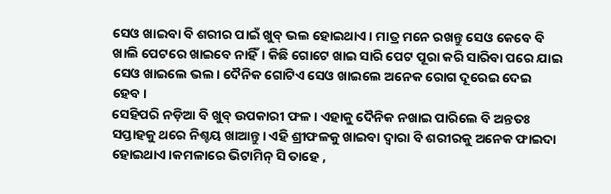ସେଓ ଖାଇବା ବି ଶରୀର ପାଇଁ ଖୁବ୍ ଭଲ ହୋଇଥାଏ। ମାତ୍ର ମନେ ରଖନ୍ତୁ ସେଓ କେବେ ବି ଖାଲି ପେଟରେ ଖାଇବେ ନାହିଁ। କିଛି ଗୋଟେ ଖାଇ ସାରି ପେଟ ପୂରା କରି ସାରିବା ପରେ ଯାଇ ସେଓ ଖାଇଲେ ଭଲ। ଦୈନିକ ଗୋଟିଏ ସେଓ ଖାଇଲେ ଅନେକ ରୋଗ ଦୂରେଇ ଦେଇ ହେବ।
ସେହିପରି ନଡ଼ିଆ ବି ଖୁବ୍ ଉପକାରୀ ଫଳ। ଏହାକୁ ଦୈନିକ ନଖାଇ ପାରିଲେ ବି ଅନ୍ତତଃ ସପ୍ତାହକୁ ଥରେ ନିଶ୍ଚୟ ଖାଆନ୍ତୁ। ଏହି ଶ୍ରୀଫଳକୁ ଖାଇବା ଦ୍ବାରା ବି ଶରୀରକୁ ଅନେକ ଫାଇଦା ହୋଇଥାଏ।କମଳାରେ ଭିଟାମିନ୍ ସି ତାହେ ,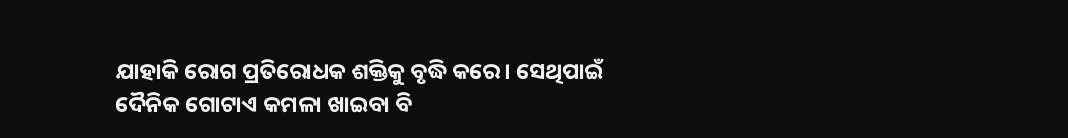ଯାହାକି ରୋଗ ପ୍ରତିରୋଧକ ଶକ୍ତିକୁ ବୃଦ୍ଧି କରେ। ସେଥିପାଇଁ ଦୈନିକ ଗୋଟାଏ କମଳା ଖାଇବା ବି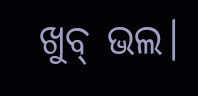ଖୁବ୍ ଭଲ।